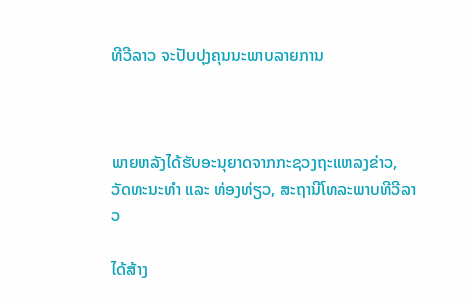ທີວີລາວ ຈະປັບປຸງຄຸນນະພາບລາຍການ



ພາຍຫລັງໄດ້ຮັບອະນຸຍາດຈາກກະຊວງຖະແຫລງຂ່າວ, ວັດທະນະທຳ ແລະ ທ່ອງທ່ຽວ, ສະຖານີໂທລະພາບທີວີລາວ

ໄດ້ສ້າງ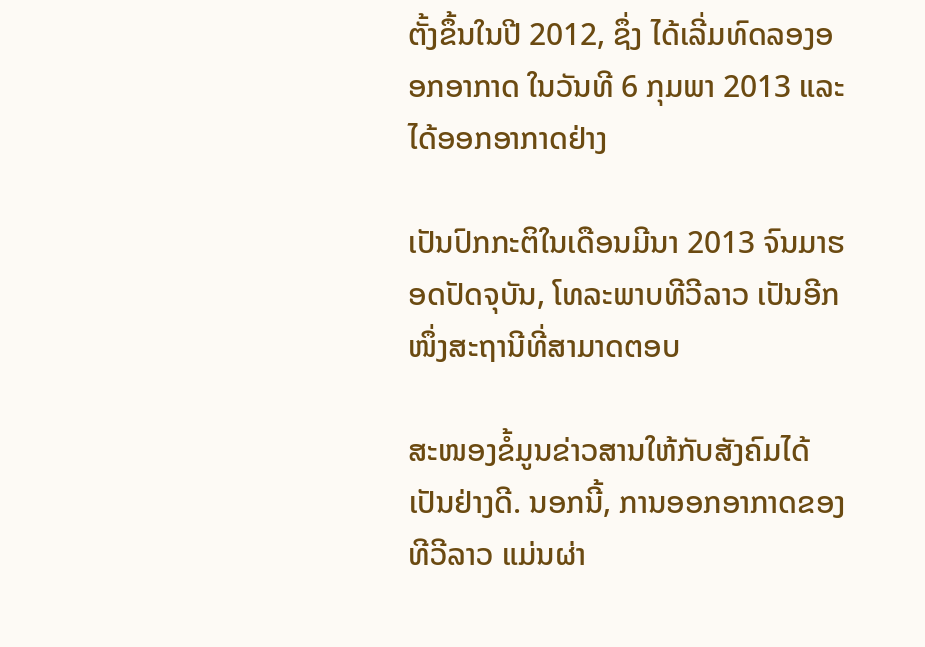ຕັ້ງຂຶ້ນໃນປີ 2012, ຊຶ່ງ ໄດ້ເລີ່ມທົດລອງອອກອາກາດ ໃນວັນທີ 6 ກຸມພາ 2013 ແລະ ໄດ້ອອກອາກາດຢ່າງ

ເປັນປົກກະຕິໃນເດືອນມີນາ 2013 ຈົນມາຮອດປັດຈຸບັນ, ໂທລະພາບທີວີລາວ ເປັນອີກໜຶ່ງສະຖານີທີ່ສາມາດຕອບ

ສະໜອງຂໍ້ມູນຂ່າວສານໃຫ້ກັບສັງຄົມໄດ້ເປັນຢ່າງດີ. ນອກນີ້, ການອອກອາກາດຂອງທີວີລາວ ແມ່ນຜ່າ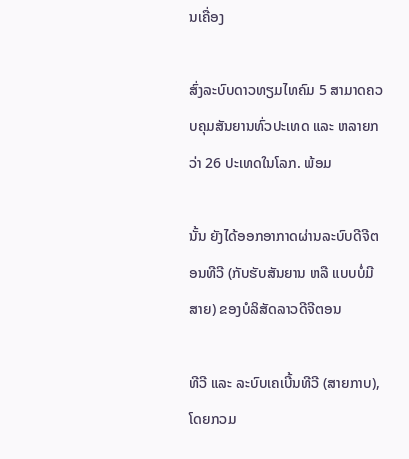ນເຄື່ອງ

ສົ່ງລະບົບດາວທຽມໄທຄົມ 5 ສາມາດຄວບຄຸມສັນຍານທົ່ວປະເທດ ແລະ ຫລາຍກວ່າ 26 ປະເທດໃນໂລກ. ພ້ອມ

ນັ້ນ ຍັງໄດ້ອອກອາກາດຜ່ານລະບົບດີຈີຕອນທີວີ (ກັບຮັບສັນຍານ ຫລື ແບບບໍ່ມີສາຍ) ຂອງບໍລິສັດລາວດີຈີຕອນ

ທີວີ ແລະ ລະບົບເຄເບີ້ນທີວີ (ສາຍກາບ), ໂດຍກວມ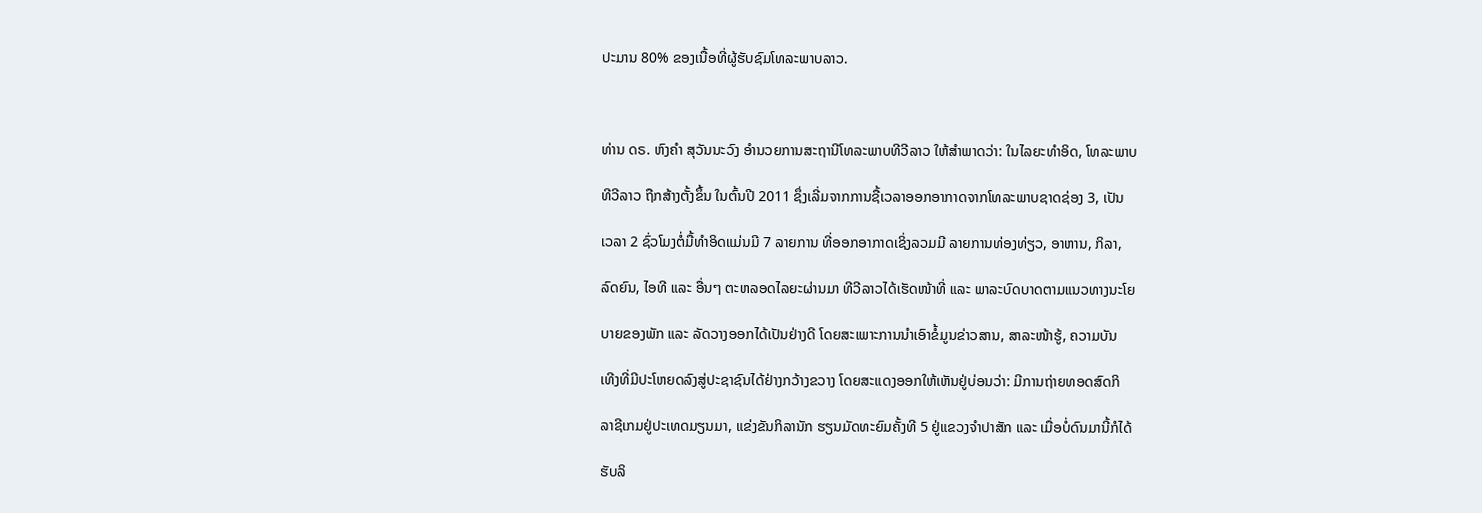ປະມານ 80% ຂອງເນື້ອທີ່ຜູ້ຮັບຊົມໂທລະພາບລາວ.



ທ່ານ ດຣ. ຫົງຄຳ ສຸວັນນະວົງ ອຳນວຍການສະຖານີໂທລະພາບທີວີລາວ ໃຫ້ສຳພາດວ່າ: ໃນໄລຍະທຳອິດ, ໂທລະພາບ

ທີວີລາວ ຖືກສ້າງຕັ້ງຂຶ້ນ ໃນຕົ້ນປີ 2011 ຊຶ່ງເລີ່ມຈາກການຊື້ເວລາອອກອາກາດຈາກໂທລະພາບຊາດຊ່ອງ 3, ເປັນ

ເວລາ 2 ຊົ່ວໂມງຕໍ່ມື້ທຳອິດແມ່ນມີ 7 ລາຍການ ທີ່ອອກອາກາດເຊິ່ງລວມມີ ລາຍການທ່ອງທ່ຽວ, ອາຫານ, ກິລາ,

ລົດຍົນ, ໄອທີ ແລະ ອື່ນໆ ຕະຫລອດໄລຍະຜ່ານມາ ທີວີລາວໄດ້ເຮັດໜ້າທີ່ ແລະ ພາລະບົດບາດຕາມແນວທາງນະໂຍ

ບາຍຂອງພັກ ແລະ ລັດວາງອອກໄດ້ເປັນຢ່າງດີ ໂດຍສະເພາະການນຳເອົາຂໍ້ມູນຂ່າວສານ, ສາລະໜ້າຮູ້, ຄວາມບັນ

ເທີງທີ່ມີປະໂຫຍດລົງສູ່ປະຊາຊົນໄດ້ຢ່າງກວ້າງຂວາງ ໂດຍສະແດງອອກໃຫ້ເຫັນຢູ່ບ່ອນວ່າ: ມີການຖ່າຍທອດສົດກິ

ລາຊີເກມຢູ່ປະເທດມຽນມາ, ແຂ່ງຂັນກິລານັກ ຮຽນມັດທະຍົມຄັ້ງທີ 5 ຢູ່ແຂວງຈຳປາສັກ ແລະ ເມື່ອບໍ່ດົນມານີ້ກໍໄດ້

ຮັບລິ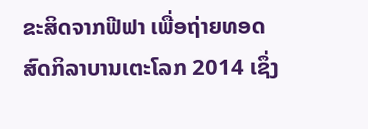ຂະສິດຈາກຟີຟາ ເພື່ອຖ່າຍທອດສົດກິລາບານເຕະໂລກ 2014 ເຊຶ່ງ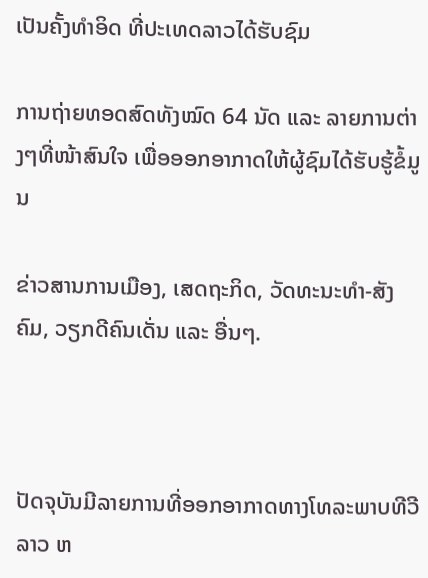ເປັນຄັ້ງທຳອິດ ທີ່ປະເທດລາວໄດ້ຮັບຊົມ

ການຖ່າຍທອດສົດທັງໝົດ 64 ນັດ ແລະ ລາຍການຕ່າງໆທີ່ໜ້າສົນໃຈ ເພື່ອອອກອາກາດໃຫ້ຜູ້ຊົມໄດ້ຮັບຮູ້ຂໍ້ມູນ

ຂ່າວສານການເມືອງ, ເສດຖະກິດ, ວັດທະນະທຳ-ສັງຄົມ, ວຽກດີຄົນເດັ່ນ ແລະ ອື່ນໆ.



ປັດຈຸບັນມີລາຍການທີ່ອອກອາກາດທາງໂທລະພາບທີວີລາວ ຫ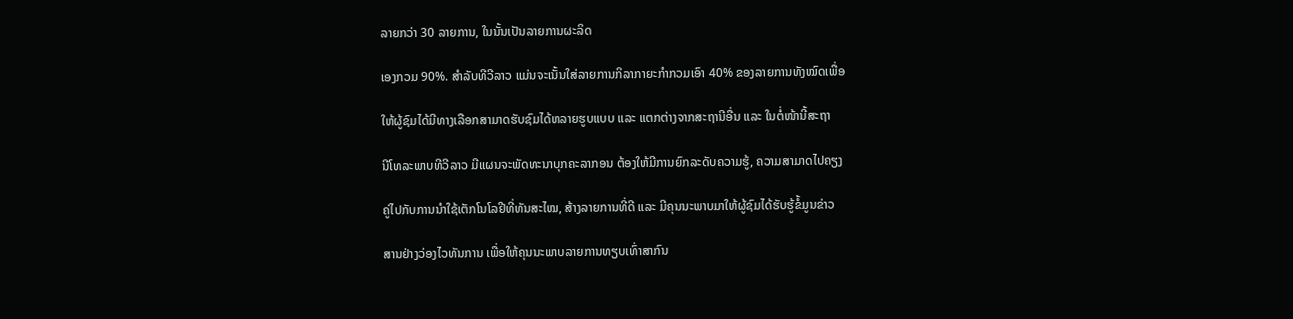ລາຍກວ່າ 30 ລາຍການ, ໃນນັ້ນເປັນລາຍການຜະລິດ

ເອງກວມ 90%. ສຳລັບທີວີລາວ ແມ່ນຈະເນັ້ນໃສ່ລາຍການກິລາກາຍະກຳກວມເອົາ 40% ຂອງລາຍການທັງໝົດເພື່ອ

ໃຫ້ຜູ້ຊົມໄດ້ມີທາງເລືອກສາມາດຮັບຊົມໄດ້ຫລາຍຮູບແບບ ແລະ ແຕກຕ່າງຈາກສະຖານີອື່ນ ແລະ ໃນຕໍ່ໜ້ານີ້ສະຖາ

ນີໂທລະພາບທີວີລາວ ມີແຜນຈະພັດທະນາບຸກຄະລາກອນ ຕ້ອງໃຫ້ມີການຍົກລະດັບຄວາມຮູ້, ຄວາມສາມາດໄປຄຽງ

ຄູ່ໄປກັບການນຳໃຊ້ເຕັກໂນໂລຢີທີ່ທັນສະໄໝ, ສ້າງລາຍການທີ່ດີ ແລະ ມີຄຸນນະພາບມາໃຫ້ຜູ້ຊົມໄດ້ຮັບຮູ້ຂໍ້ມູນຂ່າວ

ສານຢ່າງວ່ອງໄວທັນການ ເພື່ອໃຫ້ຄຸນນະພາບລາຍການທຽບເທົ່າສາກົນ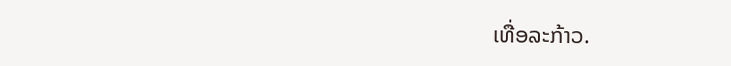ເທື່ອລະກ້າວ.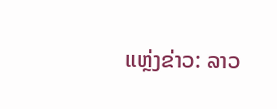ແຫຼ່ງຂ່າວ: ລາວ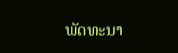ພັດທະນາ